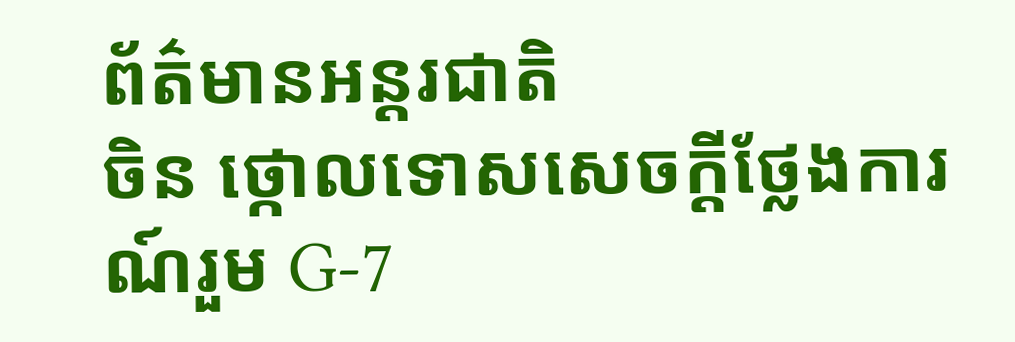ព័ត៌មានអន្តរជាតិ
ចិន ថ្កោលទោសសេចក្ដីថ្លែងការណ៍រួម G-7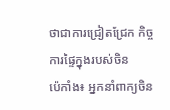ថាជាការជ្រៀតជ្រែក កិច្ចការផ្ទៃក្នុងរបស់ចិន
ប៉េកាំង៖ អ្នកនាំពាក្យចិន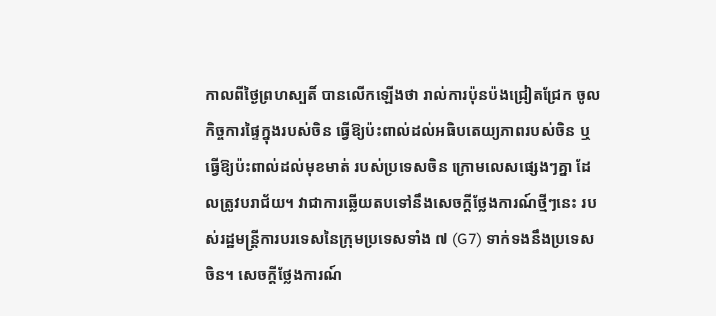កាលពីថ្ងៃព្រហស្បតិ៍ បានលើកឡើងថា រាល់ការប៉ុនប៉ងជ្រៀតជ្រែក ចូលកិច្ចការផ្ទៃក្នុងរបស់ចិន ធ្វើឱ្យប៉ះពាល់ដល់អធិបតេយ្យភាពរបស់ចិន ឬធ្វើឱ្យប៉ះពាល់ដល់មុខមាត់ របស់ប្រទេសចិន ក្រោមលេសផ្សេងៗគ្នា ដែលត្រូវបរាជ័យ។ វាជាការឆ្លើយតបទៅនឹងសេចក្តីថ្លែងការណ៍ថ្មីៗនេះ របស់រដ្ឋមន្ត្រីការបរទេសនៃក្រុមប្រទេសទាំង ៧ (G7) ទាក់ទងនឹងប្រទេសចិន។ សេចក្តីថ្លែងការណ៍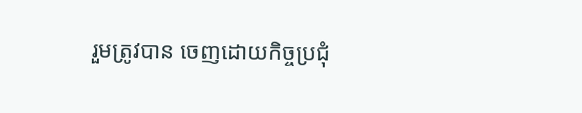រួមត្រូវបាន ចេញដោយកិច្ចប្រជុំ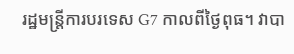រដ្ឋមន្រ្តីការបរទេស G7 កាលពីថ្ងៃពុធ។ វាបា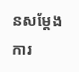នសម្តែងការ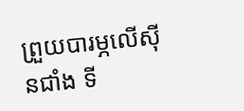ព្រួយបារម្ភលើស៊ីនជាំង ទី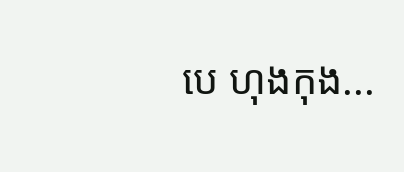បេ ហុងកុង...